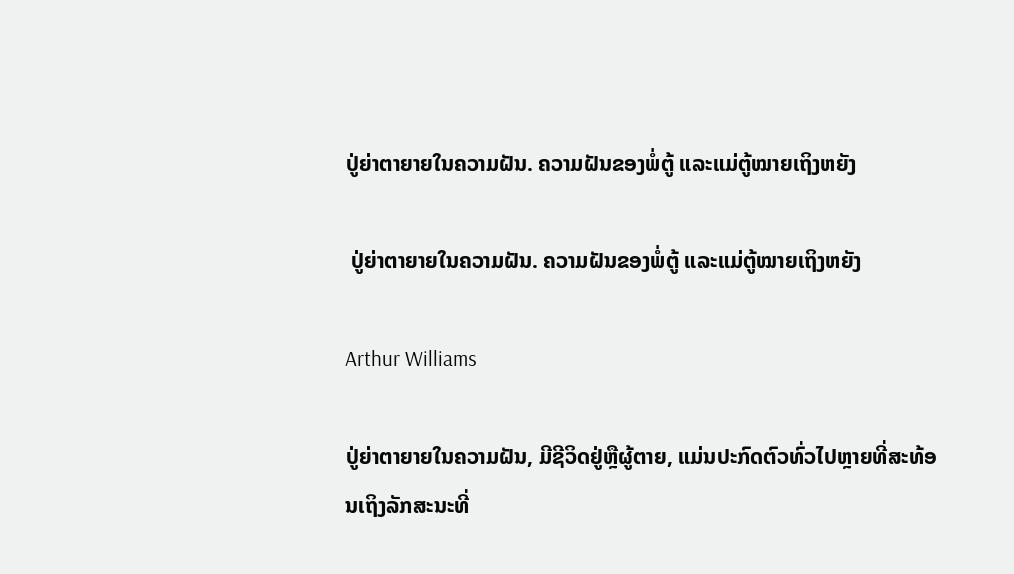ປູ່ຍ່າຕາຍາຍໃນຄວາມຝັນ. ຄວາມຝັນຂອງພໍ່ຕູ້ ແລະແມ່ຕູ້ໝາຍເຖິງຫຍັງ

 ປູ່ຍ່າຕາຍາຍໃນຄວາມຝັນ. ຄວາມຝັນຂອງພໍ່ຕູ້ ແລະແມ່ຕູ້ໝາຍເຖິງຫຍັງ

Arthur Williams

ປູ່ຍ່າຕາຍາຍໃນຄວາມຝັນ, ມີຊີວິດຢູ່ຫຼືຜູ້ຕາຍ, ແມ່ນປະກົດຕົວທົ່ວໄປຫຼາຍທີ່ສະທ້ອນເຖິງລັກສະນະທີ່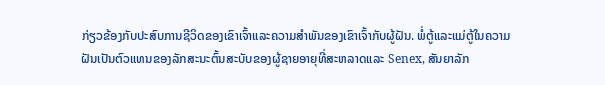ກ່ຽວຂ້ອງກັບປະສົບການຊີວິດຂອງເຂົາເຈົ້າແລະຄວາມສໍາພັນຂອງເຂົາເຈົ້າກັບຜູ້ຝັນ. ພໍ່ຕູ້ແລະແມ່ຕູ້ໃນຄວາມຝັນເປັນຕົວແທນຂອງລັກສະນະຕົ້ນສະບັບຂອງຜູ້ຊາຍອາຍຸທີ່ສະຫລາດແລະ Senex, ສັນຍາລັກ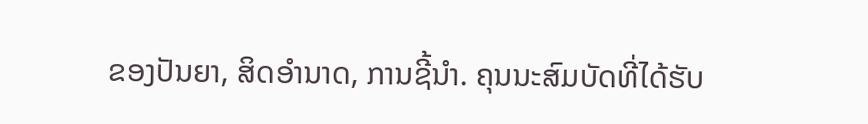ຂອງປັນຍາ, ສິດອໍານາດ, ການຊີ້ນໍາ. ຄຸນນະສົມບັດທີ່ໄດ້ຮັບ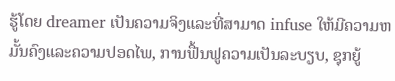ຮູ້ໂດຍ dreamer ເປັນຄວາມຈິງແລະທີ່ສາມາດ infuse ໃຫ້ມີຄວາມຫມັ້ນຄົງແລະຄວາມປອດໄພ, ການຟື້ນຟູຄວາມເປັນລະບຽບ, ຊຸກຍູ້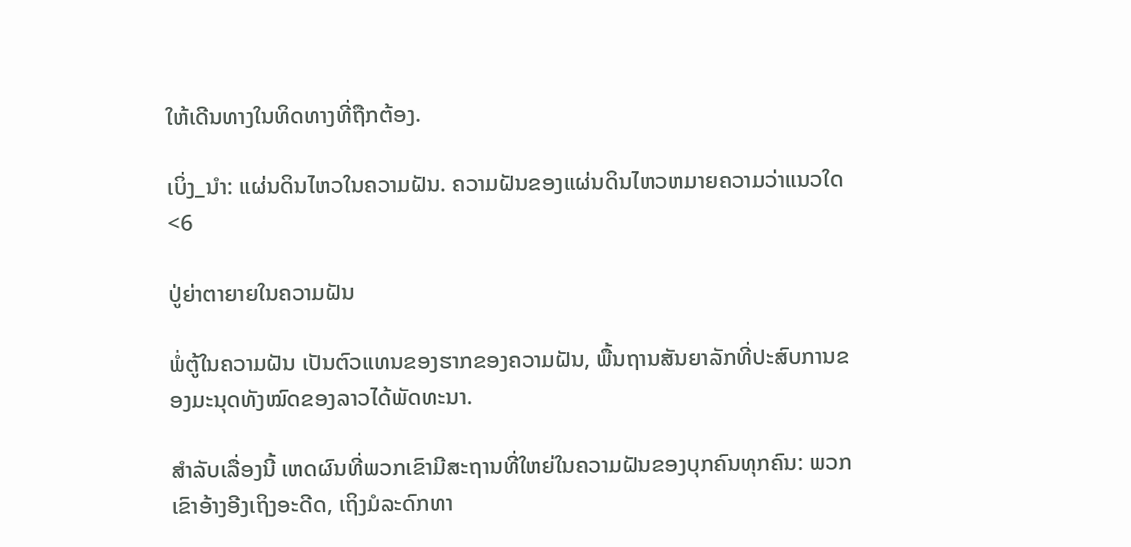ໃຫ້ເດີນທາງໃນທິດທາງທີ່ຖືກຕ້ອງ.

ເບິ່ງ_ນຳ: ແຜ່ນດິນໄຫວໃນຄວາມຝັນ. ຄວາມຝັນຂອງແຜ່ນດິນໄຫວຫມາຍຄວາມວ່າແນວໃດ
<6

ປູ່ຍ່າຕາຍາຍໃນຄວາມຝັນ

ພໍ່ຕູ້ໃນຄວາມຝັນ ເປັນຕົວແທນຂອງຮາກຂອງຄວາມຝັນ, ພື້ນຖານສັນຍາລັກທີ່ປະສົບການຂອງມະນຸດທັງໝົດຂອງລາວໄດ້ພັດທະນາ.

ສຳລັບເລື່ອງນີ້ ເຫດຜົນທີ່ພວກເຂົາມີສະຖານທີ່ໃຫຍ່ໃນຄວາມຝັນຂອງບຸກຄົນທຸກຄົນ: ພວກເຂົາອ້າງອີງເຖິງອະດີດ, ເຖິງມໍລະດົກທາ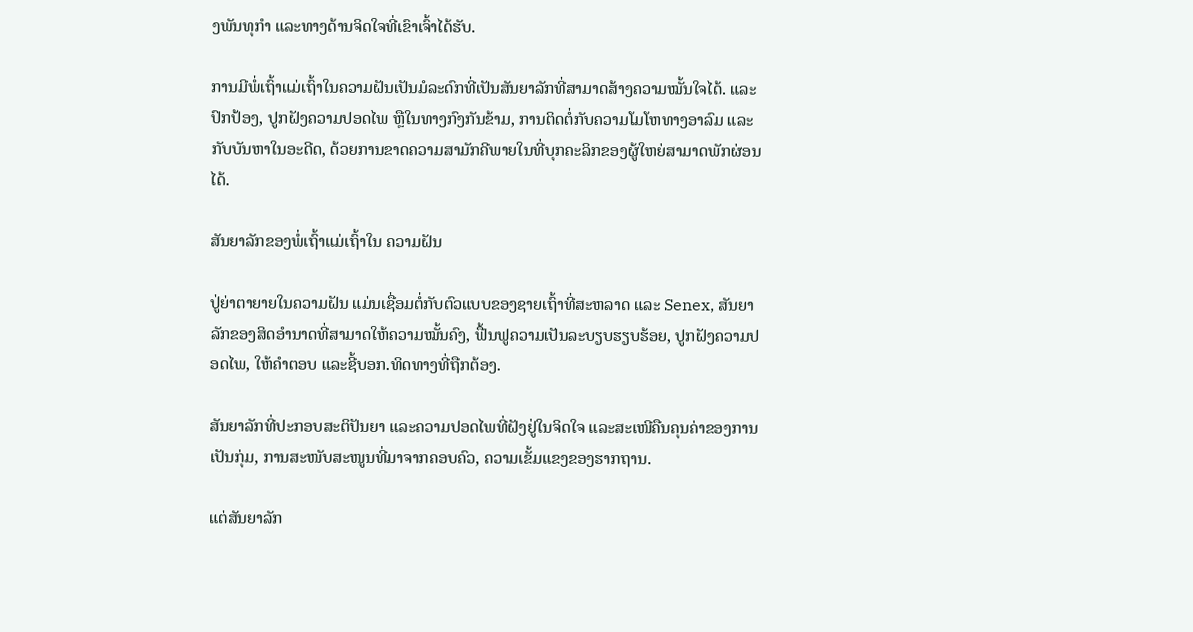ງພັນທຸກໍາ ແລະທາງດ້ານຈິດໃຈທີ່ເຂົາເຈົ້າໄດ້ຮັບ.

ການມີພໍ່ເຖົ້າແມ່ເຖົ້າໃນຄວາມຝັນເປັນມໍລະດົກທີ່ເປັນສັນຍາລັກທີ່ສາມາດສ້າງຄວາມໝັ້ນໃຈໄດ້. ແລະປົກປ້ອງ, ປູກຝັງຄວາມປອດໄພ ຫຼືໃນທາງກົງກັນຂ້າມ, ການຕິດຕໍ່ກັບຄວາມໂມໂຫທາງອາລົມ ແລະ ກັບບັນຫາໃນອະດີດ, ດ້ວຍການຂາດຄວາມສາມັກຄີພາຍໃນທີ່ບຸກຄະລິກຂອງຜູ້ໃຫຍ່ສາມາດພັກຜ່ອນໄດ້.

ສັນຍາລັກຂອງພໍ່ເຖົ້າແມ່ເຖົ້າໃນ ຄວາມຝັນ

ປູ່ຍ່າຕາຍາຍໃນຄວາມຝັນ ແມ່ນເຊື່ອມຕໍ່ກັບຕົວແບບຂອງຊາຍເຖົ້າທີ່ສະຫລາດ ແລະ Senex, ສັນຍາລັກຂອງສິດອຳນາດທີ່ສາມາດໃຫ້ຄວາມໝັ້ນຄົງ, ຟື້ນຟູຄວາມເປັນລະບຽບຮຽບຮ້ອຍ, ປູກຝັງຄວາມປອດໄພ, ໃຫ້ຄຳຕອບ ແລະຊີ້ບອກ.ທິດທາງທີ່ຖືກຕ້ອງ.

ສັນຍາລັກທີ່ປະກອບສະຕິປັນຍາ ແລະຄວາມປອດໄພທີ່ຝັງຢູ່ໃນຈິດໃຈ ແລະສະເໜີຄືນຄຸນຄ່າຂອງການເປັນກຸ່ມ, ການສະໜັບສະໜູນທີ່ມາຈາກຄອບຄົວ, ຄວາມເຂັ້ມແຂງຂອງຮາກຖານ.

ແຕ່ສັນຍາລັກ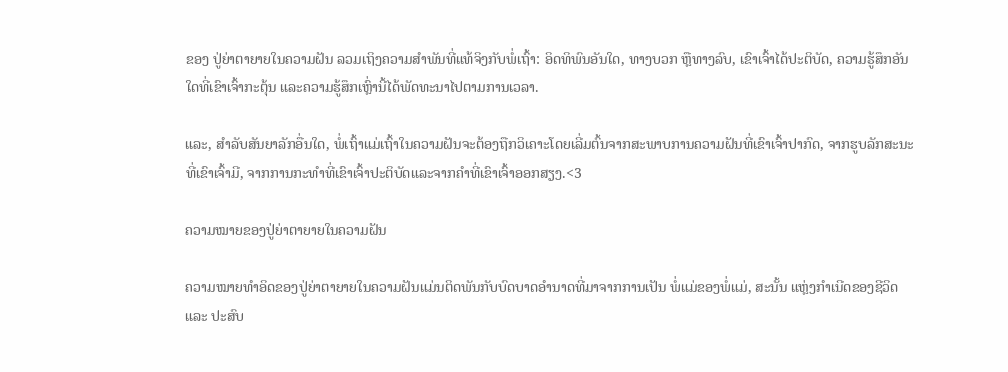ຂອງ ປູ່ຍ່າຕາຍາຍໃນຄວາມຝັນ ລວມເຖິງຄວາມສຳພັນທີ່ແທ້ຈິງກັບພໍ່ເຖົ້າ: ອິດທິພົນອັນໃດ, ທາງບວກ ຫຼືທາງລົບ, ເຂົາເຈົ້າໄດ້ປະຕິບັດ, ຄວາມຮູ້ສຶກອັນໃດທີ່ເຂົາເຈົ້າກະຕຸ້ນ ແລະຄວາມຮູ້ສຶກເຫຼົ່ານີ້ໄດ້ພັດທະນາໄປຕາມການເວລາ.

ແລະ, ສໍາລັບສັນຍາລັກອື່ນໃດ, ພໍ່ເຖົ້າແມ່ເຖົ້າໃນຄວາມຝັນຈະຕ້ອງຖືກວິເຄາະໂດຍເລີ່ມຕົ້ນຈາກສະພາບການຄວາມຝັນທີ່ເຂົາເຈົ້າປາກົດ, ຈາກຮູບລັກສະນະທີ່ເຂົາເຈົ້າມີ, ຈາກການກະທໍາທີ່ເຂົາເຈົ້າປະຕິບັດແລະຈາກຄໍາທີ່ເຂົາເຈົ້າອອກສຽງ.<3

ຄວາມໝາຍຂອງປູ່ຍ່າຕາຍາຍໃນຄວາມຝັນ

ຄວາມໝາຍທຳອິດຂອງປູ່ຍ່າຕາຍາຍໃນຄວາມຝັນແມ່ນຕິດພັນກັບບົດບາດອຳນາດທີ່ມາຈາກການເປັນ ພໍ່ແມ່ຂອງພໍ່ແມ່, ສະນັ້ນ ແຫຼ່ງກຳເນີດຂອງຊີວິດ ແລະ ປະສົບ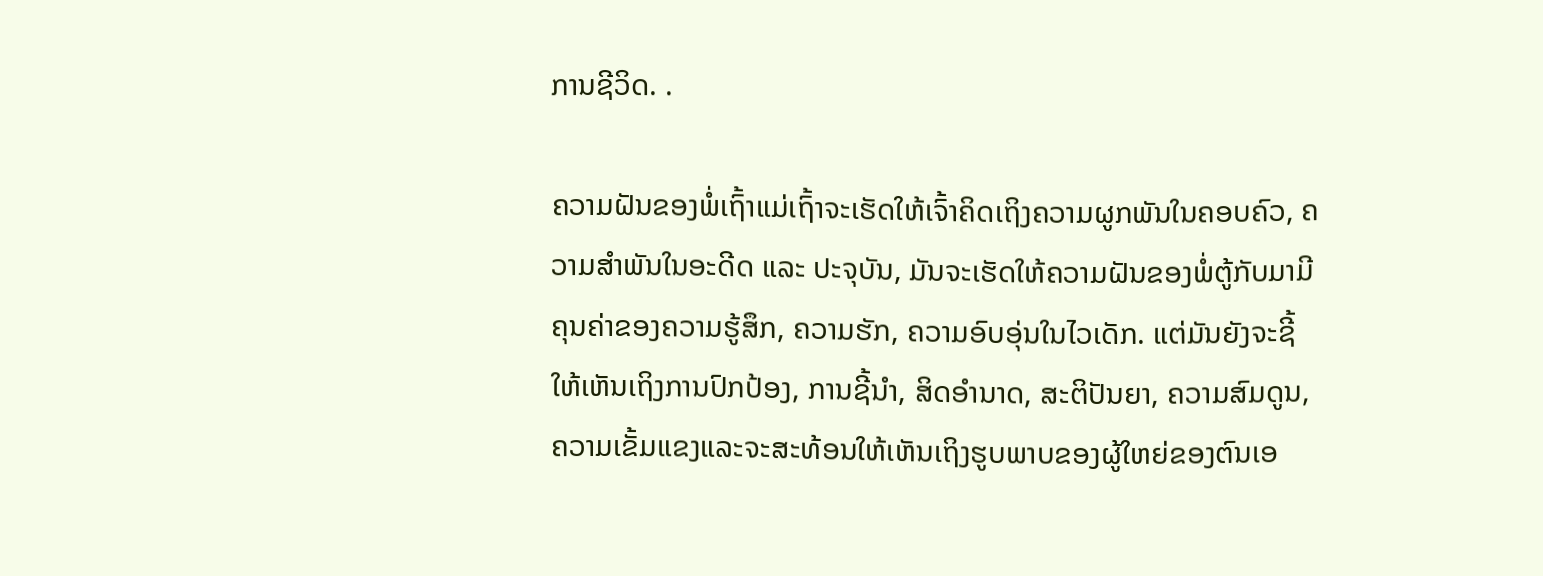ການຊີວິດ. .

ຄວາມຝັນຂອງພໍ່ເຖົ້າແມ່ເຖົ້າຈະເຮັດໃຫ້ເຈົ້າຄິດເຖິງຄວາມຜູກພັນໃນຄອບຄົວ, ຄວາມສຳພັນໃນອະດີດ ແລະ ປະຈຸບັນ, ມັນຈະເຮັດໃຫ້ຄວາມຝັນຂອງພໍ່ຕູ້ກັບມາມີຄຸນຄ່າຂອງຄວາມຮູ້ສຶກ, ຄວາມຮັກ, ຄວາມອົບອຸ່ນໃນໄວເດັກ. ແຕ່ມັນຍັງຈະຊີ້ໃຫ້ເຫັນເຖິງການປົກປ້ອງ, ການຊີ້ນໍາ, ສິດອໍານາດ, ສະຕິປັນຍາ, ຄວາມສົມດູນ, ຄວາມເຂັ້ມແຂງແລະຈະສະທ້ອນໃຫ້ເຫັນເຖິງຮູບພາບຂອງຜູ້ໃຫຍ່ຂອງຕົນເອ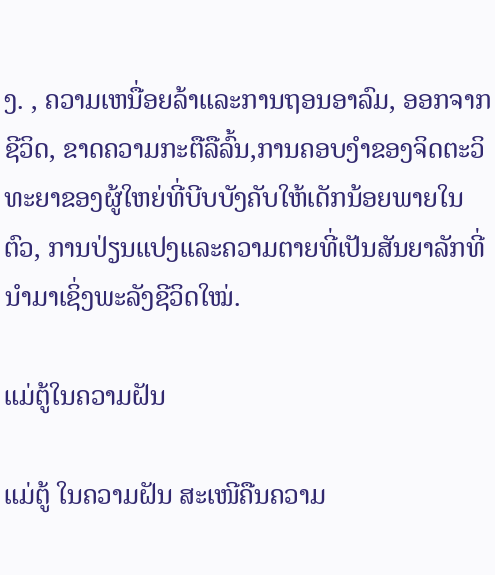ງ. , ຄວາມເຫນື່ອຍລ້າແລະການຖອນອາລົມ, ອອກຈາກຊີວິດ, ຂາດຄວາມກະຕືລືລົ້ນ,ການຄອບງຳຂອງຈິດຕະວິທະຍາຂອງຜູ້ໃຫຍ່ທີ່ບີບບັງຄັບໃຫ້ເດັກນ້ອຍພາຍໃນຕົວ, ການປ່ຽນແປງແລະຄວາມຕາຍທີ່ເປັນສັນຍາລັກທີ່ນຳມາເຊິ່ງພະລັງຊີວິດໃໝ່.

ແມ່ຕູ້ໃນຄວາມຝັນ

ແມ່ຕູ້ ໃນຄວາມຝັນ ສະເໜີຄືນຄວາມ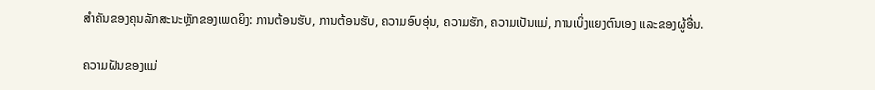ສຳຄັນຂອງຄຸນລັກສະນະຫຼັກຂອງເພດຍິງ: ການຕ້ອນຮັບ, ການຕ້ອນຮັບ, ຄວາມອົບອຸ່ນ, ຄວາມຮັກ, ຄວາມເປັນແມ່, ການເບິ່ງແຍງຕົນເອງ ແລະຂອງຜູ້ອື່ນ.

ຄວາມຝັນຂອງແມ່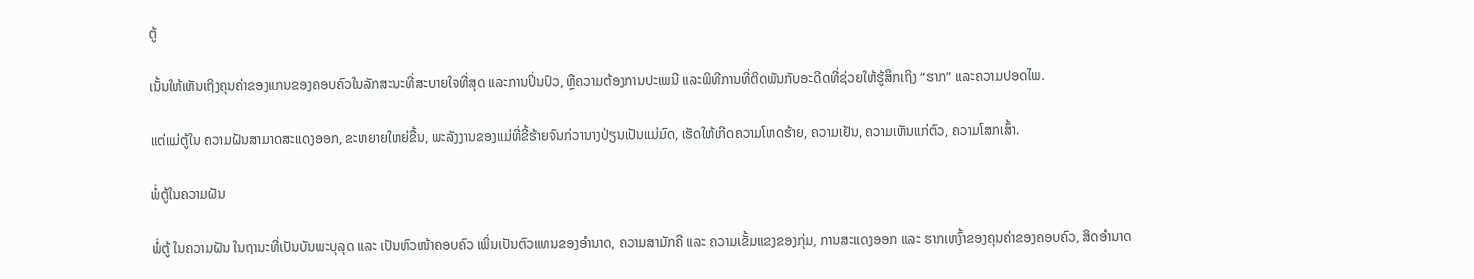ຕູ້

ເນັ້ນໃຫ້ເຫັນເຖິງຄຸນຄ່າຂອງແກນຂອງຄອບຄົວໃນລັກສະນະທີ່ສະບາຍໃຈທີ່ສຸດ ແລະການປິ່ນປົວ, ຫຼືຄວາມຕ້ອງການປະເພນີ ແລະພິທີການທີ່ຕິດພັນກັບອະດີດທີ່ຊ່ວຍໃຫ້ຮູ້ສຶກເຖິງ “ຮາກ” ແລະຄວາມປອດໄພ.

ແຕ່ແມ່ຕູ້ໃນ ຄວາມຝັນສາມາດສະແດງອອກ, ຂະຫຍາຍໃຫຍ່ຂື້ນ, ພະລັງງານຂອງແມ່ທີ່ຂີ້ຮ້າຍຈົນກ່ວານາງປ່ຽນເປັນແມ່ມົດ, ເຮັດໃຫ້ເກີດຄວາມໂຫດຮ້າຍ, ຄວາມເຢັນ, ຄວາມເຫັນແກ່ຕົວ, ຄວາມໂສກເສົ້າ.

ພໍ່ຕູ້ໃນຄວາມຝັນ

ພໍ່ຕູ້ ໃນຄວາມຝັນ ໃນຖານະທີ່ເປັນບັນພະບຸລຸດ ແລະ ເປັນຫົວໜ້າຄອບຄົວ ເພິ່ນເປັນຕົວແທນຂອງອຳນາດ, ຄວາມສາມັກຄີ ແລະ ຄວາມເຂັ້ມແຂງຂອງກຸ່ມ, ການສະແດງອອກ ແລະ ຮາກເຫງົ້າຂອງຄຸນຄ່າຂອງຄອບຄົວ, ສິດອຳນາດ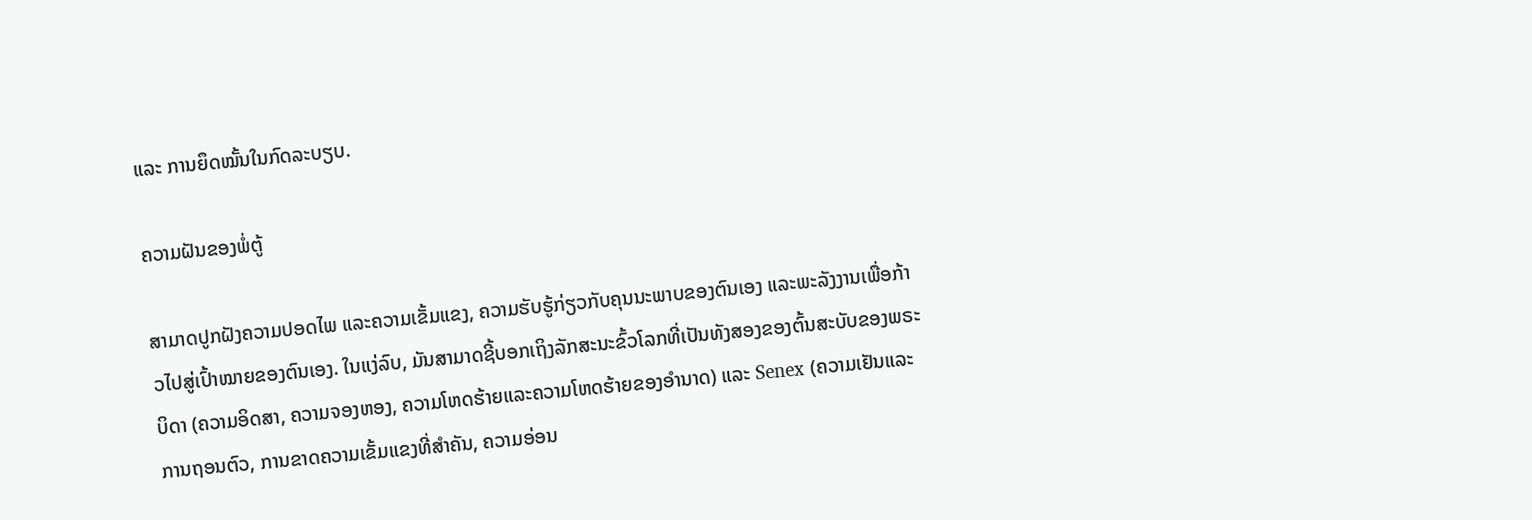ແລະ ການຍຶດໝັ້ນໃນກົດລະບຽບ.

ຄວາມຝັນຂອງພໍ່ຕູ້

ສາມາດປູກຝັງຄວາມປອດໄພ ແລະຄວາມເຂັ້ມແຂງ, ຄວາມຮັບຮູ້ກ່ຽວກັບຄຸນນະພາບຂອງຕົນເອງ ແລະພະລັງງານເພື່ອກ້າວໄປສູ່ເປົ້າໝາຍຂອງຕົນເອງ. ໃນແງ່ລົບ, ມັນສາມາດຊີ້ບອກເຖິງລັກສະນະຂົ້ວໂລກທີ່ເປັນທັງສອງຂອງຕົ້ນສະບັບຂອງພຣະບິດາ (ຄວາມອິດສາ, ຄວາມຈອງຫອງ, ຄວາມໂຫດຮ້າຍແລະຄວາມໂຫດຮ້າຍຂອງອໍານາດ) ແລະ Senex (ຄວາມເຢັນແລະການຖອນຕົວ, ການຂາດຄວາມເຂັ້ມແຂງທີ່ສໍາຄັນ, ຄວາມອ່ອນ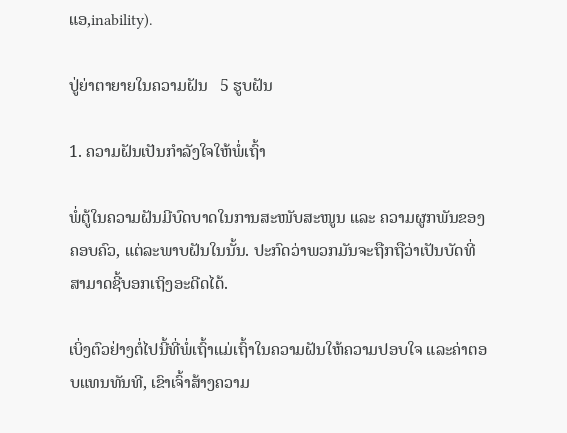ແອ,inability).

ປູ່ຍ່າຕາຍາຍໃນຄວາມຝັນ   5 ຮູບຝັນ

1. ຄວາມຝັນເປັນກຳລັງໃຈໃຫ້ພໍ່ເຖົ້າ

ພໍ່ຕູ້ໃນຄວາມຝັນມີບົດບາດໃນການສະໜັບສະໜູນ ແລະ ຄວາມຜູກພັນຂອງຄອບຄົວ, ແຕ່ລະພາບຝັນໃນນັ້ນ. ປະກົດວ່າພວກມັນຈະຖືກຖືວ່າເປັນບັດທີ່ສາມາດຊີ້ບອກເຖິງອະດີດໄດ້.

ເບິ່ງຕົວຢ່າງຕໍ່ໄປນີ້ທີ່ພໍ່ເຖົ້າແມ່ເຖົ້າໃນຄວາມຝັນໃຫ້ຄວາມປອບໃຈ ແລະຄ່າຕອບແທນທັນທີ, ເຂົາເຈົ້າສ້າງຄວາມ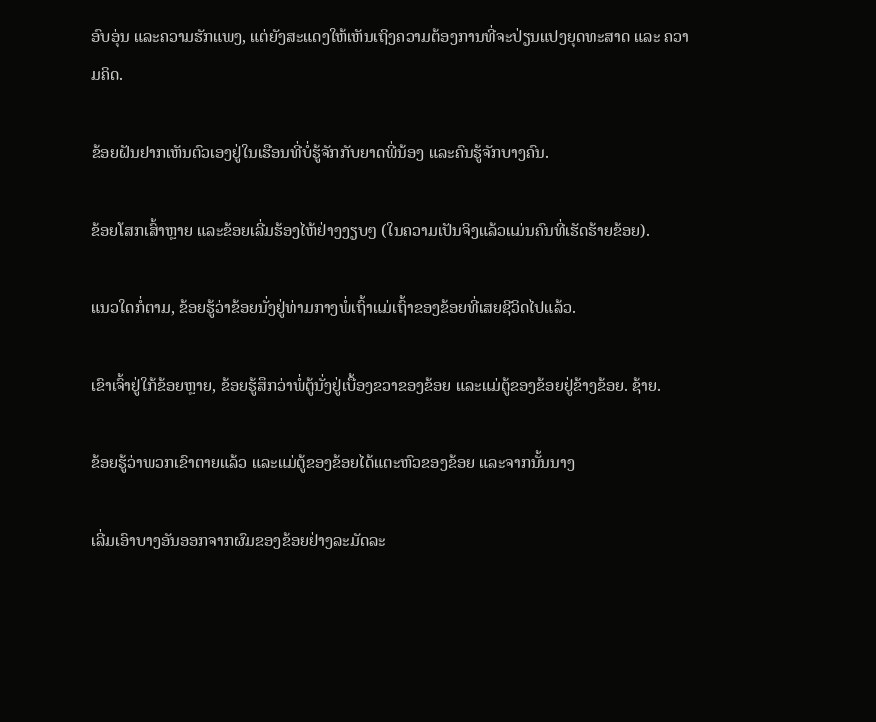ອົບອຸ່ນ ແລະຄວາມຮັກແພງ, ແຕ່ຍັງສະແດງໃຫ້ເຫັນເຖິງຄວາມຕ້ອງການທີ່ຈະປ່ຽນແປງຍຸດທະສາດ ແລະ ຄວາມຄິດ.

ຂ້ອຍຝັນຢາກເຫັນຕົວເອງຢູ່ໃນເຮືອນທີ່ບໍ່ຮູ້ຈັກກັບຍາດພີ່ນ້ອງ ແລະຄົນຮູ້ຈັກບາງຄົນ.

ຂ້ອຍໂສກເສົ້າຫຼາຍ ແລະຂ້ອຍເລີ່ມຮ້ອງໄຫ້ຢ່າງງຽບໆ (ໃນຄວາມເປັນຈິງແລ້ວແມ່ນຄົນທີ່ເຮັດຮ້າຍຂ້ອຍ).

ແນວໃດກໍ່ຕາມ, ຂ້ອຍຮູ້ວ່າຂ້ອຍນັ່ງຢູ່ທ່າມກາງພໍ່ເຖົ້າແມ່ເຖົ້າຂອງຂ້ອຍທີ່ເສຍຊີວິດໄປແລ້ວ.

ເຂົາເຈົ້າຢູ່ໃກ້ຂ້ອຍຫຼາຍ, ຂ້ອຍຮູ້ສຶກວ່າພໍ່ຕູ້ນັ່ງຢູ່ເບື້ອງຂວາຂອງຂ້ອຍ ແລະແມ່ຕູ້ຂອງຂ້ອຍຢູ່ຂ້າງຂ້ອຍ. ຊ້າຍ.

ຂ້ອຍຮູ້ວ່າພວກເຂົາຕາຍແລ້ວ ແລະແມ່ຕູ້ຂອງຂ້ອຍໄດ້ແຕະຫົວຂອງຂ້ອຍ ແລະຈາກນັ້ນນາງ

ເລີ່ມເອົາບາງອັນອອກຈາກຜົມຂອງຂ້ອຍຢ່າງລະມັດລະ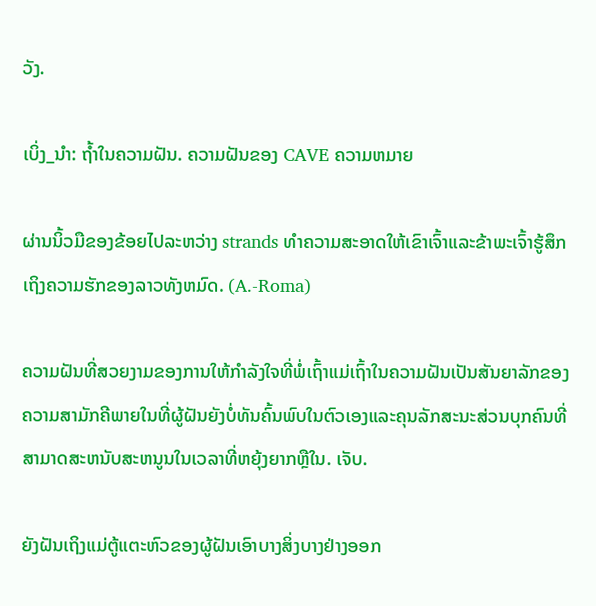ວັງ.

ເບິ່ງ_ນຳ: ຖ້ຳໃນຄວາມຝັນ. ຄວາມຝັນຂອງ CAVE ຄວາມຫມາຍ

ຜ່ານນິ້ວມືຂອງຂ້ອຍໄປລະຫວ່າງ strands ທໍາຄວາມສະອາດໃຫ້ເຂົາເຈົ້າແລະຂ້າພະເຈົ້າຮູ້ສຶກເຖິງຄວາມຮັກຂອງລາວທັງຫມົດ. (A.-Roma)

ຄວາມຝັນທີ່ສວຍງາມຂອງການໃຫ້ກໍາລັງໃຈທີ່ພໍ່ເຖົ້າແມ່ເຖົ້າໃນຄວາມຝັນເປັນສັນຍາລັກຂອງຄວາມສາມັກຄີພາຍໃນທີ່ຜູ້ຝັນຍັງບໍ່ທັນຄົ້ນພົບໃນຕົວເອງແລະຄຸນລັກສະນະສ່ວນບຸກຄົນທີ່ສາມາດສະຫນັບສະຫນູນໃນເວລາທີ່ຫຍຸ້ງຍາກຫຼືໃນ. ເຈັບ.

ຍັງຝັນເຖິງແມ່ຕູ້ແຕະຫົວຂອງຜູ້ຝັນເອົາບາງສິ່ງບາງຢ່າງອອກ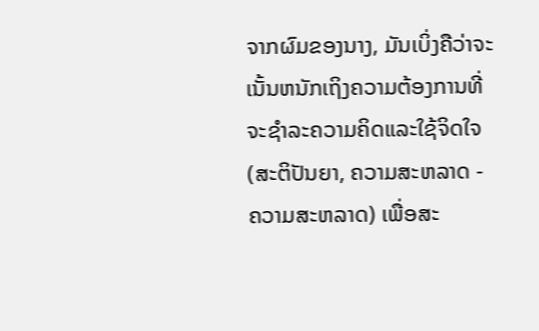ຈາກຜົມຂອງນາງ, ມັນເບິ່ງຄືວ່າຈະເນັ້ນຫນັກເຖິງຄວາມຕ້ອງການທີ່ຈະຊໍາລະຄວາມຄິດແລະໃຊ້ຈິດໃຈ (ສະຕິປັນຍາ, ຄວາມສະຫລາດ - ຄວາມສະຫລາດ) ເພື່ອສະ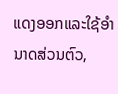ແດງອອກແລະໃຊ້ອໍານາດສ່ວນຕົວ,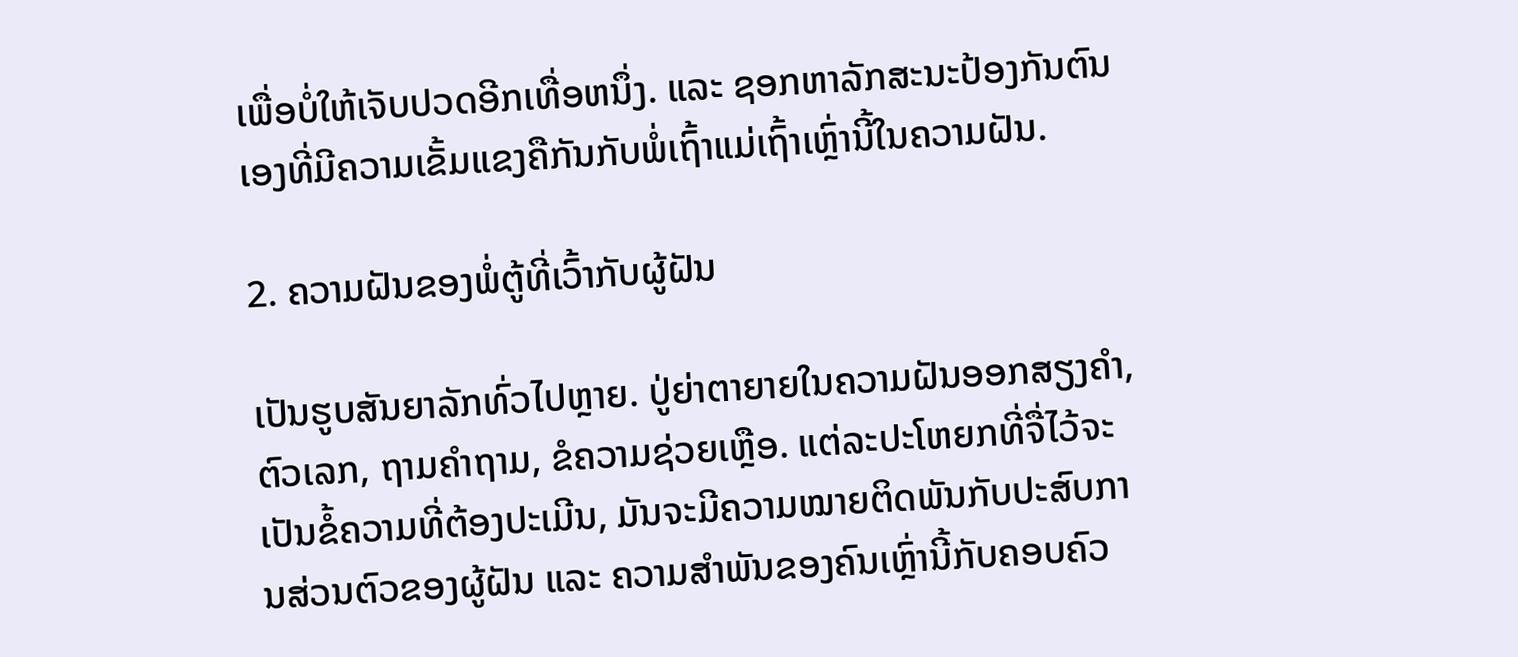ເພື່ອບໍ່ໃຫ້ເຈັບປວດອີກເທື່ອຫນຶ່ງ. ແລະ ຊອກຫາລັກສະນະປ້ອງກັນຕົນເອງທີ່ມີຄວາມເຂັ້ມແຂງຄືກັນກັບພໍ່ເຖົ້າແມ່ເຖົ້າເຫຼົ່ານີ້ໃນຄວາມຝັນ.

2. ຄວາມຝັນຂອງພໍ່ຕູ້ທີ່ເວົ້າກັບຜູ້ຝັນ

ເປັນຮູບສັນຍາລັກທົ່ວໄປຫຼາຍ. ປູ່ຍ່າຕາຍາຍໃນຄວາມຝັນອອກສຽງຄໍາ, ຕົວເລກ, ຖາມຄໍາຖາມ, ຂໍຄວາມຊ່ວຍເຫຼືອ. ແຕ່ລະປະໂຫຍກທີ່ຈື່ໄວ້ຈະເປັນຂໍ້ຄວາມທີ່ຕ້ອງປະເມີນ, ມັນຈະມີຄວາມໝາຍຕິດພັນກັບປະສົບການສ່ວນຕົວຂອງຜູ້ຝັນ ແລະ ຄວາມສຳພັນຂອງຄົນເຫຼົ່ານີ້ກັບຄອບຄົວ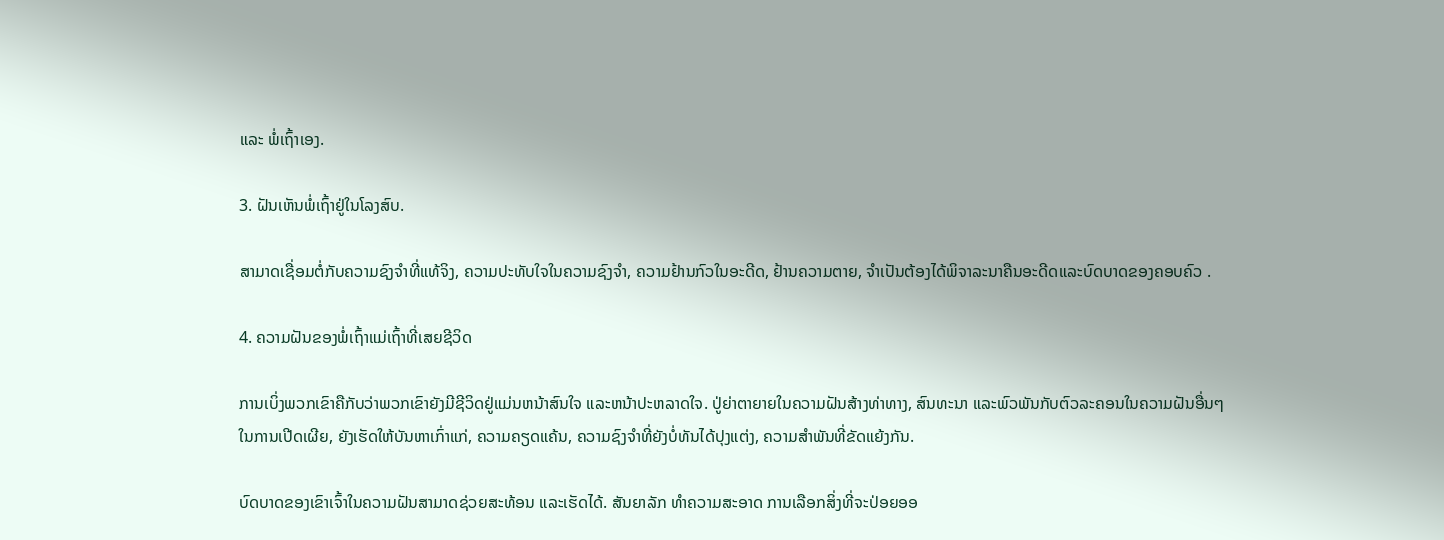ແລະ ພໍ່ເຖົ້າເອງ.

3. ຝັນເຫັນພໍ່ເຖົ້າຢູ່ໃນໂລງສົບ.

ສາມາດເຊື່ອມຕໍ່ກັບຄວາມຊົງຈໍາທີ່ແທ້ຈິງ, ຄວາມປະທັບໃຈໃນຄວາມຊົງຈໍາ, ຄວາມຢ້ານກົວໃນອະດີດ, ຢ້ານຄວາມຕາຍ, ຈໍາເປັນຕ້ອງໄດ້ພິຈາລະນາຄືນອະດີດແລະບົດບາດຂອງຄອບຄົວ .

4. ຄວາມຝັນຂອງພໍ່ເຖົ້າແມ່ເຖົ້າທີ່ເສຍຊີວິດ

ການເບິ່ງພວກເຂົາຄືກັບວ່າພວກເຂົາຍັງມີຊີວິດຢູ່ແມ່ນຫນ້າສົນໃຈ ແລະຫນ້າປະຫລາດໃຈ. ປູ່ຍ່າຕາຍາຍໃນຄວາມຝັນສ້າງທ່າທາງ, ສົນທະນາ ແລະພົວພັນກັບຕົວລະຄອນໃນຄວາມຝັນອື່ນໆໃນການເປີດເຜີຍ, ຍັງເຮັດໃຫ້ບັນຫາເກົ່າແກ່, ຄວາມຄຽດແຄ້ນ, ຄວາມຊົງຈໍາທີ່ຍັງບໍ່ທັນໄດ້ປຸງແຕ່ງ, ຄວາມສໍາພັນທີ່ຂັດແຍ້ງກັນ.

ບົດບາດຂອງເຂົາເຈົ້າໃນຄວາມຝັນສາມາດຊ່ວຍສະທ້ອນ ແລະເຮັດໄດ້. ສັນຍາລັກ ທຳຄວາມສະອາດ ການເລືອກສິ່ງທີ່ຈະປ່ອຍອອ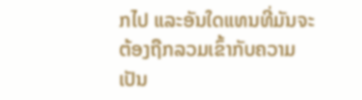ກໄປ ແລະອັນໃດແທນທີ່ມັນຈະຕ້ອງຖືກລວມເຂົ້າກັບຄວາມເປັນ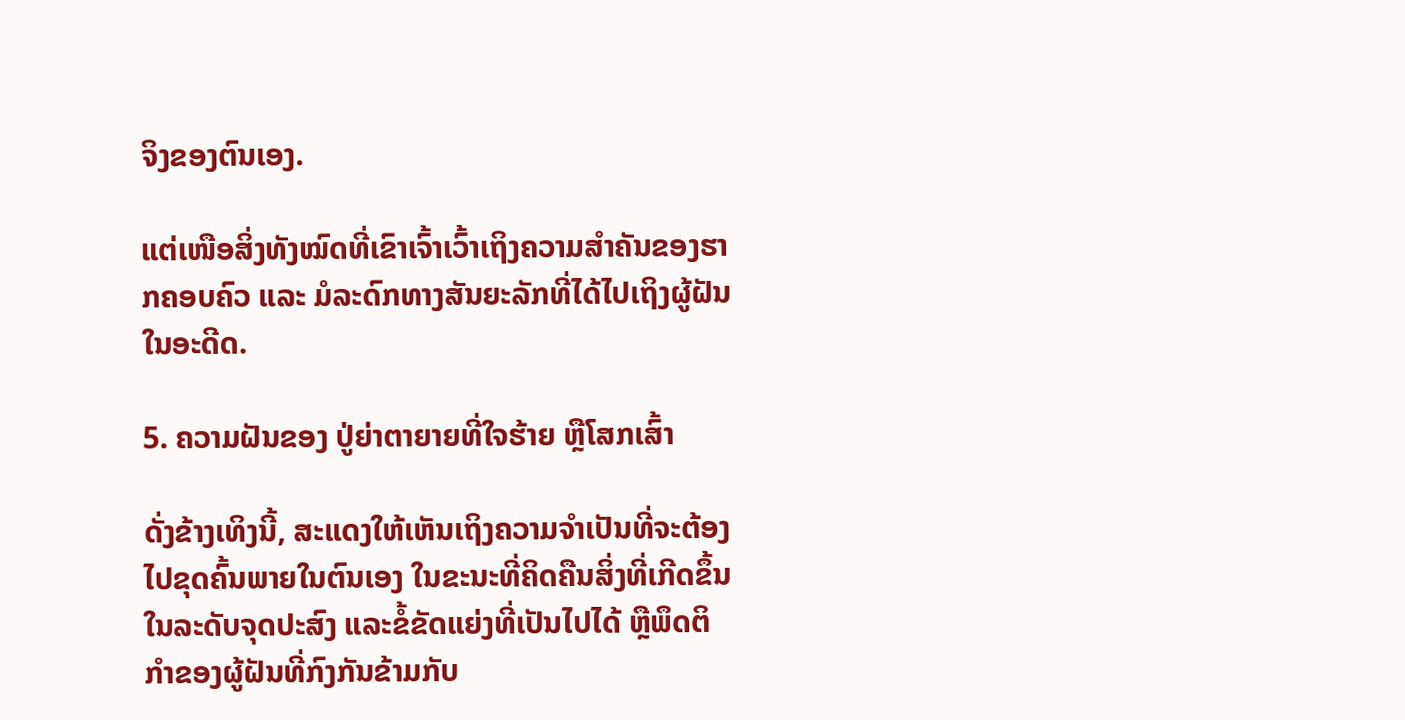ຈິງຂອງຕົນເອງ.

ແຕ່ເໜືອສິ່ງທັງໝົດທີ່ເຂົາເຈົ້າເວົ້າເຖິງຄວາມສຳຄັນຂອງຮາກຄອບຄົວ ແລະ ມໍລະດົກທາງສັນຍະລັກທີ່ໄດ້ໄປເຖິງຜູ້ຝັນໃນອະດີດ.

5. ຄວາມຝັນຂອງ ປູ່ຍ່າຕາຍາຍທີ່ໃຈຮ້າຍ ຫຼືໂສກເສົ້າ

ດັ່ງຂ້າງເທິງນີ້, ສະແດງໃຫ້ເຫັນເຖິງຄວາມຈໍາເປັນທີ່ຈະຕ້ອງໄປຂຸດຄົ້ນພາຍໃນຕົນເອງ ໃນຂະນະທີ່ຄິດຄືນສິ່ງທີ່ເກີດຂຶ້ນໃນລະດັບຈຸດປະສົງ ແລະຂໍ້ຂັດແຍ່ງທີ່ເປັນໄປໄດ້ ຫຼືພຶດຕິກໍາຂອງຜູ້ຝັນທີ່ກົງກັນຂ້າມກັບ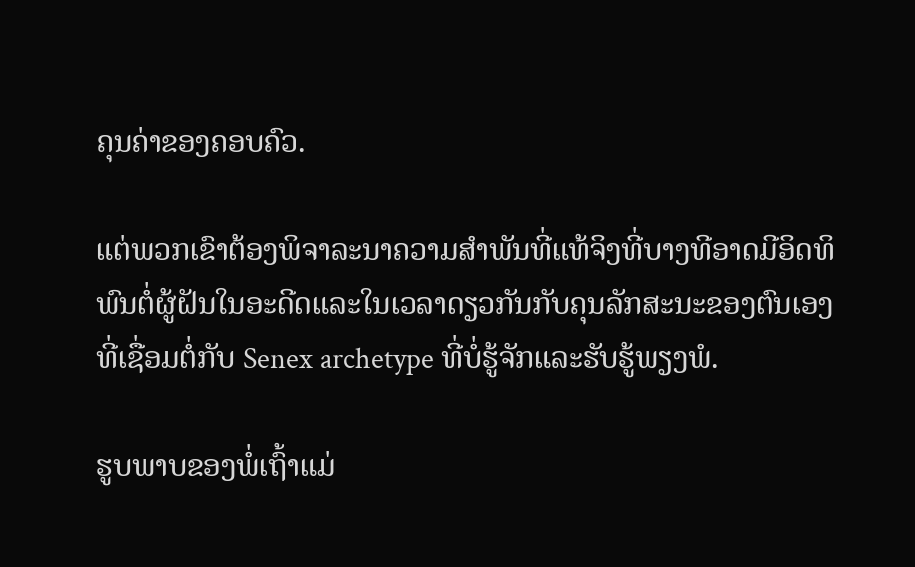ຄຸນຄ່າຂອງຄອບຄົວ.

ແຕ່ພວກເຂົາຕ້ອງພິຈາລະນາຄວາມສໍາພັນທີ່ແທ້ຈິງທີ່ບາງທີອາດມີອິດທິພົນຕໍ່ຜູ້ຝັນໃນອະດີດແລະໃນເວລາດຽວກັນກັບຄຸນລັກສະນະຂອງຕົນເອງທີ່ເຊື່ອມຕໍ່ກັບ Senex archetype ທີ່ບໍ່ຮູ້ຈັກແລະຮັບຮູ້ພຽງພໍ.

ຮູບພາບຂອງພໍ່ເຖົ້າແມ່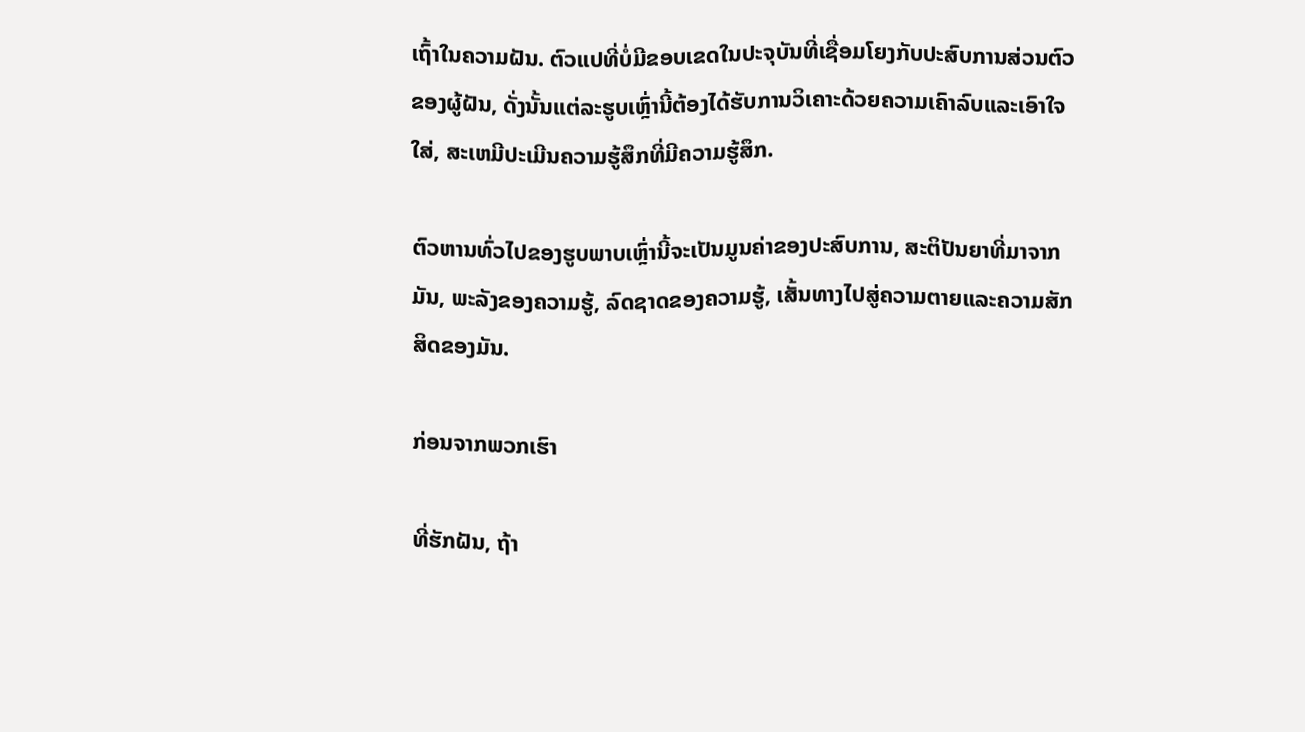ເຖົ້າໃນຄວາມຝັນ. ຕົວແປທີ່ບໍ່ມີຂອບເຂດໃນປະຈຸບັນທີ່ເຊື່ອມໂຍງກັບປະສົບການສ່ວນຕົວຂອງຜູ້ຝັນ, ດັ່ງນັ້ນແຕ່ລະຮູບເຫຼົ່ານີ້ຕ້ອງໄດ້ຮັບການວິເຄາະດ້ວຍຄວາມເຄົາລົບແລະເອົາໃຈໃສ່, ສະເຫມີປະເມີນຄວາມຮູ້ສຶກທີ່ມີຄວາມຮູ້ສຶກ.

ຕົວຫານທົ່ວໄປຂອງຮູບພາບເຫຼົ່ານີ້ຈະເປັນມູນຄ່າຂອງປະສົບການ, ສະຕິປັນຍາທີ່ມາຈາກມັນ, ພະລັງຂອງຄວາມຮູ້, ລົດຊາດຂອງຄວາມຮູ້, ເສັ້ນທາງໄປສູ່ຄວາມຕາຍແລະຄວາມສັກສິດຂອງມັນ.

ກ່ອນຈາກພວກເຮົາ

ທີ່ຮັກຝັນ, ຖ້າ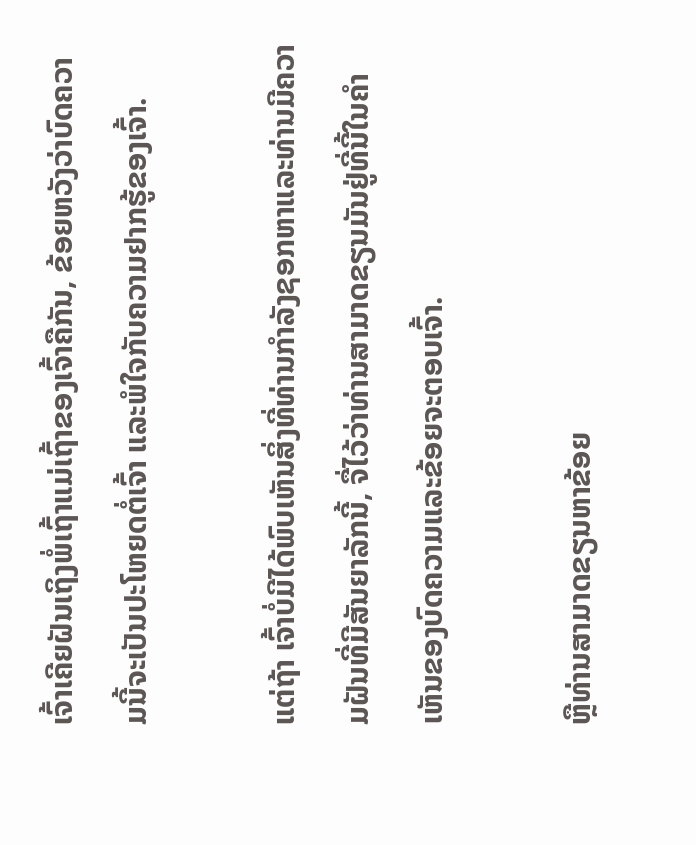ເຈົ້າເຄີຍຝັນເຖິງພໍ່ເຖົ້າແມ່ເຖົ້າຂອງເຈົ້າຄືກັນ, ຂ້ອຍຫວັງວ່າບົດຄວາມນີ້ຈະເປັນປະໂຫຍດຕໍ່ເຈົ້າ ແລະພໍໃຈກັບຄວາມຢາກຮູ້ຂອງເຈົ້າ.

ແຕ່ຖ້າ ເຈົ້າບໍ່ມີໄດ້ພົບເຫັນສິ່ງທີ່ທ່ານກໍາລັງຊອກຫາແລະທ່ານມີຄວາມຝັນທີ່ມີສັນຍາລັກນີ້, ຈື່ໄວ້ວ່າທ່ານສາມາດຂຽນມັນຢູ່ທີ່ນີ້ໃນຄໍາເຫັນຂອງບົດຄວາມແລະຂ້ອຍຈະຕອບເຈົ້າ.

ຫຼືທ່ານສາມາດຂຽນຫາຂ້ອຍ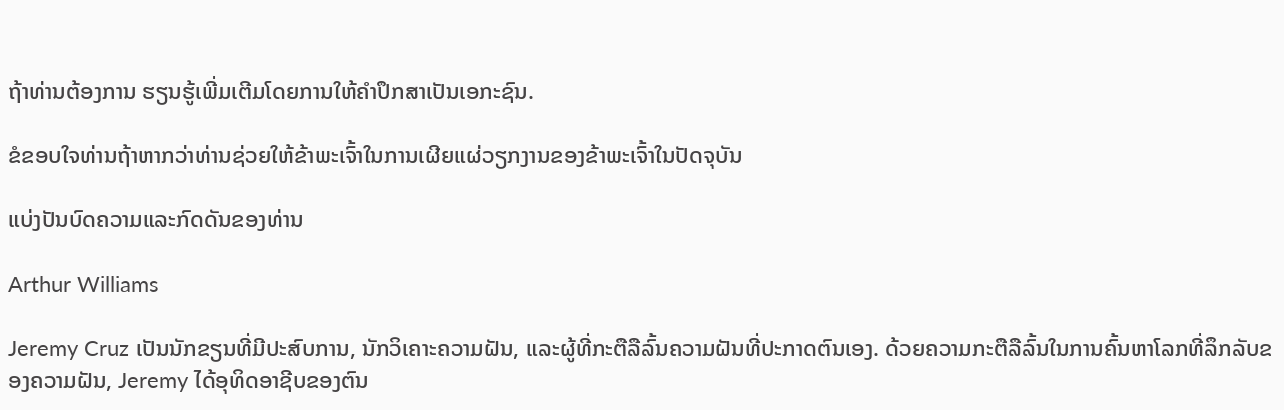ຖ້າທ່ານຕ້ອງການ ຮຽນຮູ້ເພີ່ມເຕີມໂດຍການໃຫ້ຄໍາປຶກສາເປັນເອກະຊົນ.

ຂໍຂອບໃຈທ່ານຖ້າຫາກວ່າທ່ານຊ່ວຍໃຫ້ຂ້າພະເຈົ້າໃນການເຜີຍແຜ່ວຽກງານຂອງຂ້າພະເຈົ້າໃນປັດຈຸບັນ

ແບ່ງປັນບົດຄວາມແລະກົດດັນຂອງທ່ານ

Arthur Williams

Jeremy Cruz ເປັນນັກຂຽນທີ່ມີປະສົບການ, ນັກວິເຄາະຄວາມຝັນ, ແລະຜູ້ທີ່ກະຕືລືລົ້ນຄວາມຝັນທີ່ປະກາດຕົນເອງ. ດ້ວຍຄວາມກະຕືລືລົ້ນໃນການຄົ້ນຫາໂລກທີ່ລຶກລັບຂອງຄວາມຝັນ, Jeremy ໄດ້ອຸທິດອາຊີບຂອງຕົນ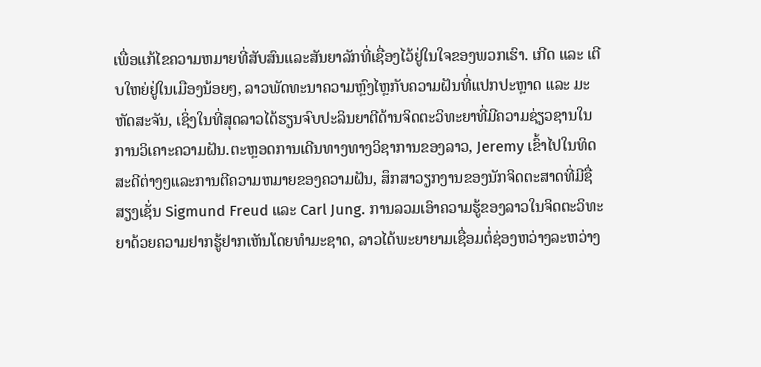ເພື່ອແກ້ໄຂຄວາມຫມາຍທີ່ສັບສົນແລະສັນຍາລັກທີ່ເຊື່ອງໄວ້ຢູ່ໃນໃຈຂອງພວກເຮົາ. ເກີດ ແລະ ເຕີບໃຫຍ່ຢູ່ໃນເມືອງນ້ອຍໆ, ລາວພັດທະນາຄວາມຫຼົງໄຫຼກັບຄວາມຝັນທີ່ແປກປະຫຼາດ ແລະ ມະຫັດສະຈັນ, ເຊິ່ງໃນທີ່ສຸດລາວໄດ້ຮຽນຈົບປະລິນຍາຕີດ້ານຈິດຕະວິທະຍາທີ່ມີຄວາມຊ່ຽວຊານໃນການວິເຄາະຄວາມຝັນ.ຕະຫຼອດການເດີນທາງທາງວິຊາການຂອງລາວ, Jeremy ເຂົ້າໄປໃນທິດສະດີຕ່າງໆແລະການຕີຄວາມຫມາຍຂອງຄວາມຝັນ, ສຶກສາວຽກງານຂອງນັກຈິດຕະສາດທີ່ມີຊື່ສຽງເຊັ່ນ Sigmund Freud ແລະ Carl Jung. ການລວມເອົາຄວາມຮູ້ຂອງລາວໃນຈິດຕະວິທະຍາດ້ວຍຄວາມຢາກຮູ້ຢາກເຫັນໂດຍທໍາມະຊາດ, ລາວໄດ້ພະຍາຍາມເຊື່ອມຕໍ່ຊ່ອງຫວ່າງລະຫວ່າງ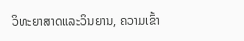ວິທະຍາສາດແລະວິນຍານ, ຄວາມເຂົ້າ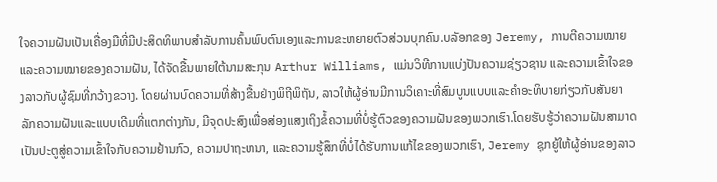ໃຈຄວາມຝັນເປັນເຄື່ອງມືທີ່ມີປະສິດທິພາບສໍາລັບການຄົ້ນພົບຕົນເອງແລະການຂະຫຍາຍຕົວສ່ວນບຸກຄົນ.ບລັອກຂອງ Jeremy, ການຕີຄວາມໝາຍແລະຄວາມໝາຍຂອງຄວາມຝັນ, ໄດ້ຈັດຂື້ນພາຍໃຕ້ນາມສະກຸນ Arthur Williams, ແມ່ນວິທີການແບ່ງປັນຄວາມຊ່ຽວຊານ ແລະຄວາມເຂົ້າໃຈຂອງລາວກັບຜູ້ຊົມທີ່ກວ້າງຂວາງ. ໂດຍຜ່ານບົດຄວາມທີ່ສ້າງຂື້ນຢ່າງພິຖີພິຖັນ, ລາວໃຫ້ຜູ້ອ່ານມີການວິເຄາະທີ່ສົມບູນແບບແລະຄໍາອະທິບາຍກ່ຽວກັບສັນຍາລັກຄວາມຝັນແລະແບບເດີມທີ່ແຕກຕ່າງກັນ, ມີຈຸດປະສົງເພື່ອສ່ອງແສງເຖິງຂໍ້ຄວາມທີ່ບໍ່ຮູ້ຕົວຂອງຄວາມຝັນຂອງພວກເຮົາ.ໂດຍຮັບຮູ້ວ່າຄວາມຝັນສາມາດເປັນປະຕູສູ່ຄວາມເຂົ້າໃຈກັບຄວາມຢ້ານກົວ, ຄວາມປາຖະຫນາ, ແລະຄວາມຮູ້ສຶກທີ່ບໍ່ໄດ້ຮັບການແກ້ໄຂຂອງພວກເຮົາ, Jeremy ຊຸກຍູ້ໃຫ້ຜູ້ອ່ານຂອງລາວ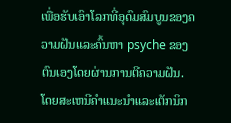ເພື່ອຮັບເອົາໂລກທີ່ອຸດົມສົມບູນຂອງຄວາມຝັນແລະຄົ້ນຫາ psyche ຂອງຕົນເອງໂດຍຜ່ານການຕີຄວາມຝັນ. ໂດຍສະເຫນີຄໍາແນະນໍາແລະເຕັກນິກ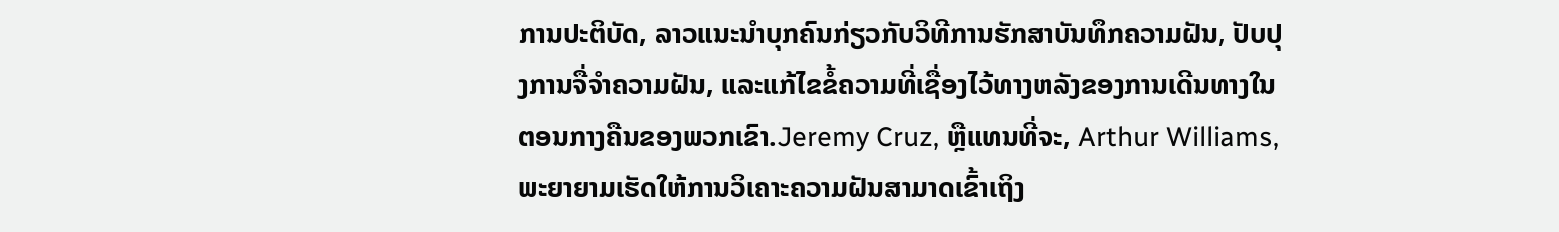ການປະຕິບັດ, ລາວແນະນໍາບຸກຄົນກ່ຽວກັບວິທີການຮັກສາບັນທຶກຄວາມຝັນ, ປັບປຸງການຈື່ຈໍາຄວາມຝັນ, ແລະແກ້ໄຂຂໍ້ຄວາມທີ່ເຊື່ອງໄວ້ທາງຫລັງຂອງການເດີນທາງໃນຕອນກາງຄືນຂອງພວກເຂົາ.Jeremy Cruz, ຫຼືແທນທີ່ຈະ, Arthur Williams, ພະຍາຍາມເຮັດໃຫ້ການວິເຄາະຄວາມຝັນສາມາດເຂົ້າເຖິງ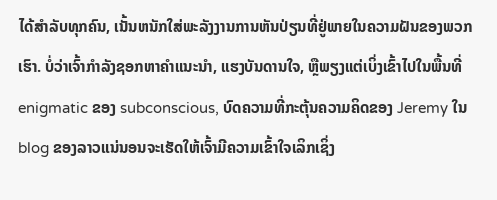ໄດ້ສໍາລັບທຸກຄົນ, ເນັ້ນຫນັກໃສ່ພະລັງງານການຫັນປ່ຽນທີ່ຢູ່ພາຍໃນຄວາມຝັນຂອງພວກເຮົາ. ບໍ່ວ່າເຈົ້າກໍາລັງຊອກຫາຄໍາແນະນໍາ, ແຮງບັນດານໃຈ, ຫຼືພຽງແຕ່ເບິ່ງເຂົ້າໄປໃນພື້ນທີ່ enigmatic ຂອງ subconscious, ບົດຄວາມທີ່ກະຕຸ້ນຄວາມຄິດຂອງ Jeremy ໃນ blog ຂອງລາວແນ່ນອນຈະເຮັດໃຫ້ເຈົ້າມີຄວາມເຂົ້າໃຈເລິກເຊິ່ງ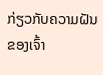ກ່ຽວກັບຄວາມຝັນຂອງເຈົ້າ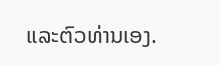ແລະຕົວທ່ານເອງ.